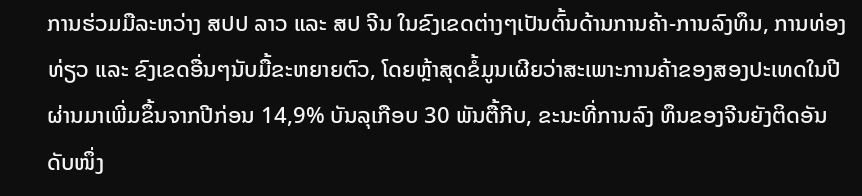ການຮ່ວມມືລະຫວ່າງ ສປປ ລາວ ແລະ ສປ ຈີນ ໃນຂົງເຂດຕ່າງໆເປັນຕົ້ນດ້ານການຄ້າ-ການລົງທຶນ, ການທ່ອງທ່ຽວ ແລະ ຂົງເຂດອື່ນໆນັບມື້ຂະຫຍາຍຕົວ, ໂດຍຫຼ້າສຸດຂໍ້ມູນເຜີຍວ່າສະເພາະການຄ້າຂອງສອງປະເທດໃນປີຜ່ານມາເພີ່ມຂຶ້ນຈາກປີກ່ອນ 14,9% ບັນລຸເກືອບ 30 ພັນຕື້ກີບ, ຂະນະທີ່ການລົງ ທຶນຂອງຈີນຍັງຕິດອັນດັບໜຶ່ງ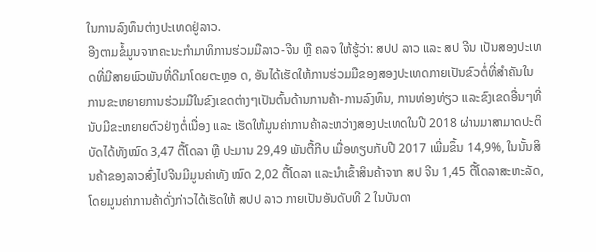ໃນການລົງທຶນຕ່າງປະເທດຢູ່ລາວ.
ອີງຕາມຂໍ້ມູນຈາກຄະນະກຳມາທິການຮ່ວມມືລາວ-ຈີນ ຫຼື ຄລຈ ໃຫ້ຮູ້ວ່າ: ສປປ ລາວ ແລະ ສປ ຈີນ ເປັນສອງປະເທດທີ່ມີສາຍພົວພັນທີ່ດີມາໂດຍຕະຫຼອ ດ, ອັນໄດ້ເຮັດໃຫ້ການຮ່ວມມືຂອງສອງປະເທດກາຍເປັນຂົວຕໍ່ທີ່ສຳຄັນໃນການຂະຫຍາຍການຮ່ວມມືໃນຂົງເຂດຕ່າງໆເປັນຕົ້ນດ້ານການຄ້າ-ການລົງທຶນ, ການທ່ອງທ່ຽວ ແລະຂົງເຂດອື່ນໆທີ່ນັບມີຂະຫຍາຍຕົວຢ່າງຕໍ່ເນື່ອງ ແລະ ເຮັດໃຫ້ມູນຄ່າການຄ້າລະຫວ່າງສອງປະເທດໃນປີ 2018 ຜ່ານມາສາມາດປະຕິ ບັດໄດ້ທັງໝົດ 3,47 ຕື້ໂດລາ ຫຼື ປະມານ 29,49 ພັນຕື້ກີບ ເມື່ອທຽບກັບປີ 2017 ເພີ່ມຂຶ້ນ 14,9%, ໃນນັ້ນສິນຄ້າຂອງລາວສົ່ງໄປຈີນມີມູນຄ່າທັງ ໝົດ 2,02 ຕື້ໂດລາ ແລະນຳເຂົ້າສິນຄ້າຈາກ ສປ ຈີນ 1,45 ຕື້ໂດລາສະຫະລັດ, ໂດຍມູນຄ່າການຄ້າດັ່ງກ່າວໄດ້ເຮັດໃຫ້ ສປປ ລາວ ກາຍເປັນອັນດັບທີ 2 ໃນບັນດາ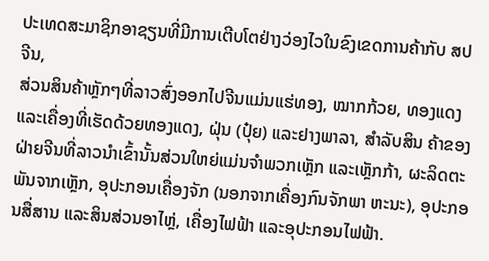ປະເທດສະມາຊິກອາຊຽນທີ່ມີການເຕີບໂຕຢ່າງວ່ອງໄວໃນຂົງເຂດການຄ້າກັບ ສປ ຈີນ,
ສ່ວນສິນຄ້າຫຼັກໆທີ່ລາວສົ່ງອອກໄປຈີນແມ່ນແຮ່ທອງ, ໝາກກ້ວຍ, ທອງແດງ ແລະເຄື່ອງທີ່ເຮັດດ້ວຍທອງແດງ, ຝຸ່ນ (ປຸ໋ຍ) ແລະຢາງພາລາ, ສຳລັບສິນ ຄ້າຂອງຝ່າຍຈີນທີ່ລາວນຳເຂົ້ານັ້ນສ່ວນໃຫຍ່ແມ່ນຈຳພວກເຫຼັກ ແລະເຫຼັກກ້າ, ຜະລິດຕະພັນຈາກເຫຼັກ, ອຸປະກອນເຄື່ອງຈັກ (ນອກຈາກເຄື່ອງກົນຈັກພາ ຫະນະ), ອຸປະກອນສື່ສານ ແລະສິນສ່ວນອາໄຫຼ່, ເຄື່ອງໄຟຟ້າ ແລະອຸປະກອນໄຟຟ້າ.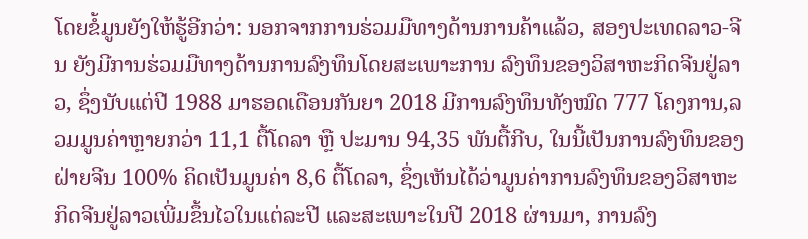ໂດຍຂໍ້ມູນຍັງໃຫ້ຮູ້ອີກວ່າ: ນອກຈາກການຮ່ວມມືທາງດ້ານການຄ້າແລ້ວ, ສອງປະເທດລາວ-ຈີນ ຍັງມີການຮ່ວມມືທາງດ້ານການລົງທຶນໂດຍສະເພາະການ ລົງທຶນຂອງວິສາຫະກິດຈີນຢູ່ລາວ, ຊຶ່ງນັບແຕ່ປີ 1988 ມາຮອດເດືອນກັນຍາ 2018 ມີການລົງທຶນທັງໝົດ 777 ໂຄງການ,ລວມມູນຄ່າຫຼາຍກວ່າ 11,1 ຕື້ໂດລາ ຫຼື ປະມານ 94,35 ພັນຕື້ກີບ, ໃນນີ້ເປັນການລົງທຶນຂອງຝ່າຍຈີນ 100% ຄິດເປັນມູນຄ່າ 8,6 ຕື້ໂດລາ, ຊຶ່ງເຫັນໄດ້ວ່າມູນຄ່າການລົງທຶນຂອງວິສາຫະກິດຈີນຢູ່ລາວເພີ່ມຂຶ້ນໄວໃນແຕ່ລະປີ ແລະສະເພາະໃນປີ 2018 ຜ່ານມາ, ການລົງ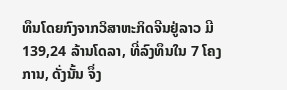ທຶນໂດຍກົງຈາກວິສາຫະກິດຈີນຢູ່ລາວ ມີ 139,24 ລ້ານໂດລາ, ທີ່ລົງທຶນໃນ 7 ໂຄງການ, ດັ່ງນັ້ນ ຈຶ່ງ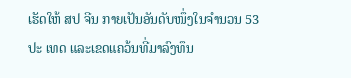ເຮັດໃຫ້ ສປ ຈີນ ກາຍເປັນອັນດັບໜຶ່ງໃນຈຳນວນ 53 ປະ ເທດ ແລະເຂດແຄວ້ນທີ່ມາລົງທຶນ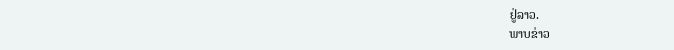ຢູ່ລາວ.
ພາບຂ່າວ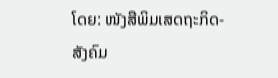ໂດຍ: ໜັງສືພິມເສດຖະກິດ-ສັງຄົມ